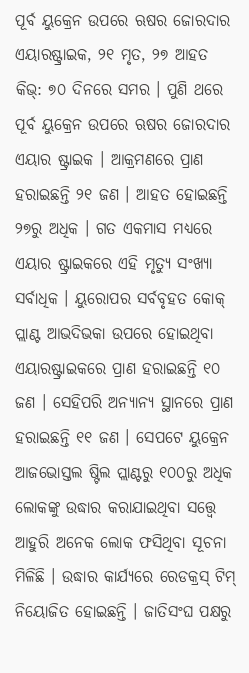ପୂର୍ବ ୟୁକ୍ରେନ ଉପରେ ଋଷର ଜୋରଦାର ଏୟାରଷ୍ଟ୍ରାଇକ, ୨୧ ମୃତ, ୨୭ ଆହତ
କିଭ୍: ୭୦ ଦିନରେ ସମର । ପୁଣି ଥରେ ପୂର୍ବ ୟୁକ୍ରେନ ଉପରେ ଋଷର ଜୋରଦାର ଏୟାର ଷ୍ଟ୍ରାଇକ । ଆକ୍ରମଣରେ ପ୍ରାଣ ହରାଇଛନ୍ତି ୨୧ ଜଣ । ଆହତ ହୋଇଛନ୍ତି ୨୭ରୁ ଅଧିକ । ଗତ ଏକମାସ ମଧ୍ୟରେ ଏୟାର ଷ୍ଟ୍ରାଇକରେ ଏହି ମୃତ୍ୟୁ ସଂଖ୍ୟା ସର୍ବାଧିକ । ୟୁରୋପର ସର୍ବବୃହତ କୋକ୍ ପ୍ଲାଣ୍ଟ ଆଭଦିଭକା ଉପରେ ହୋଇଥିବା ଏୟାରଷ୍ଟ୍ରାଇକରେ ପ୍ରାଣ ହରାଇଛନ୍ତି ୧୦ ଜଣ । ସେହିପରି ଅନ୍ୟାନ୍ୟ ସ୍ଥାନରେ ପ୍ରାଣ ହରାଇଛନ୍ତି ୧୧ ଜଣ । ସେପଟେ ୟୁକ୍ରେନ ଆଜଭୋସ୍ତଲ ଷ୍ଟିଲ ପ୍ଲାଣ୍ଟରୁ ୧୦୦ରୁ ଅଧିକ ଲୋକଙ୍କୁ ଉଦ୍ଧାର କରାଯାଇଥିବା ସତ୍ତ୍ୱେ ଆହୁରି ଅନେକ ଲୋକ ଫସିଥିବା ସୂଚନା ମିଳିଛି । ଉଦ୍ଧାର କାର୍ଯ୍ୟରେ ରେଡକ୍ରସ୍ ଟିମ୍ ନିୟୋଜିତ ହୋଇଛନ୍ତି । ଜାତିସଂଘ ପକ୍ଷରୁ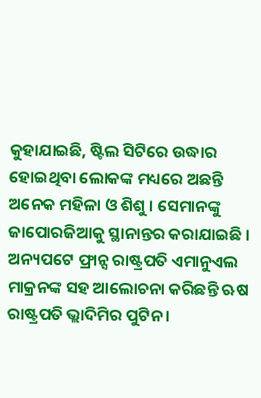କୁହାଯାଇଛି, ଷ୍ଟିଲ ସିଟିରେ ଉଦ୍ଧାର ହୋଇଥିବା ଲୋକଙ୍କ ମଧ୍ୟରେ ଅଛନ୍ତି ଅନେକ ମହିଳା ଓ ଶିଶୁ । ସେମାନଙ୍କୁ ଜାପୋରଜିଆକୁ ସ୍ଥାନାନ୍ତର କରାଯାଇଛି ।
ଅନ୍ୟପଟେ ଫ୍ରାନ୍ସ ରାଷ୍ଟ୍ରପତି ଏମାନୁଏଲ ମାକ୍ରନଙ୍କ ସହ ଆଲୋଚନା କରିଛନ୍ତି ଋଷ ରାଷ୍ଟ୍ରପତି ଭ୍ଲାଦିମିର ପୁଟିନ ।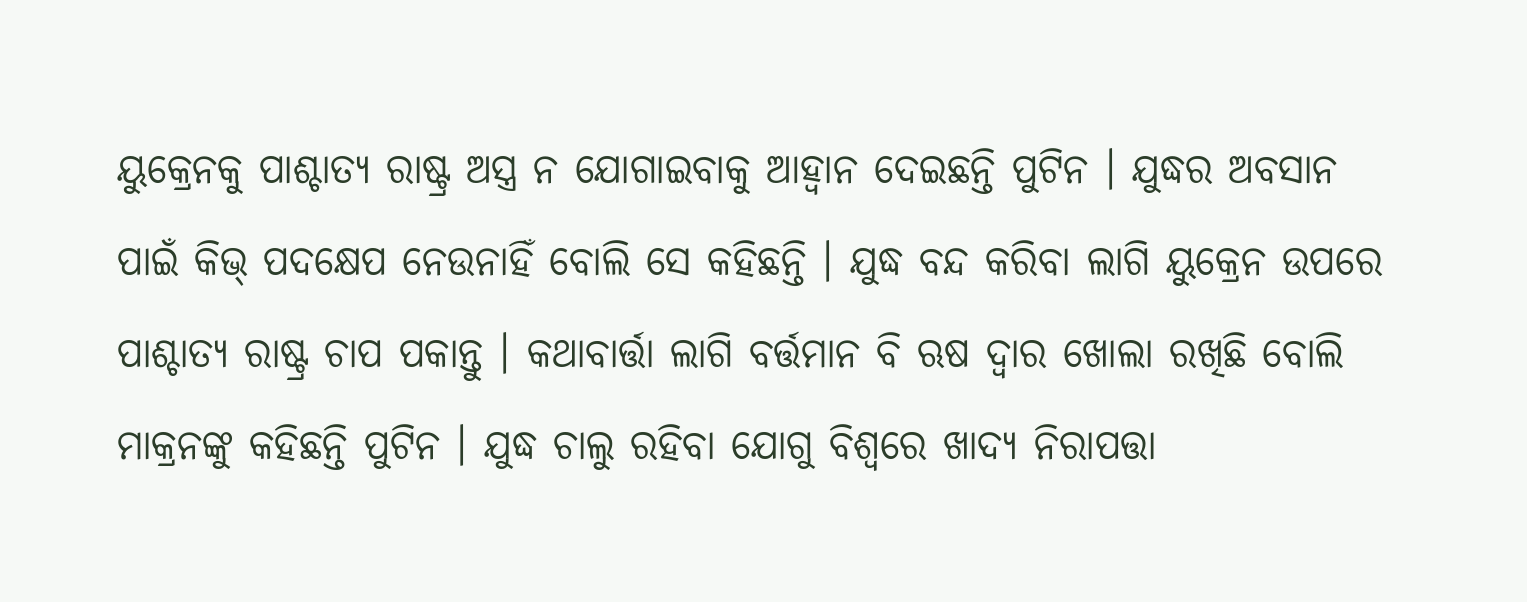ୟୁକ୍ରେନକୁ ପାଶ୍ଚାତ୍ୟ ରାଷ୍ଟ୍ର ଅସ୍ତ୍ର ନ ଯୋଗାଇବାକୁ ଆହ୍ବାନ ଦେଇଛନ୍ତି ପୁଟିନ । ଯୁଦ୍ଧର ଅବସାନ ପାଇଁ କିଭ୍ ପଦକ୍ଷେପ ନେଉନାହିଁ ବୋଲି ସେ କହିଛନ୍ତି । ଯୁଦ୍ଧ ବନ୍ଦ କରିବା ଲାଗି ୟୁକ୍ରେନ ଉପରେ ପାଶ୍ଚାତ୍ୟ ରାଷ୍ଟ୍ର ଚାପ ପକାନ୍ତୁ । କଥାବାର୍ତ୍ତା ଲାଗି ବର୍ତ୍ତମାନ ବି ଋଷ ଦ୍ୱାର ଖୋଲା ରଖିଛି ବୋଲି ମାକ୍ରନଙ୍କୁ କହିଛନ୍ତି ପୁଟିନ । ଯୁଦ୍ଧ ଚାଲୁ ରହିବା ଯୋଗୁ ବିଶ୍ବରେ ଖାଦ୍ୟ ନିରାପତ୍ତା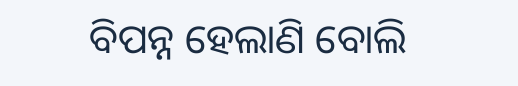ବିପନ୍ନ ହେଲାଣି ବୋଲି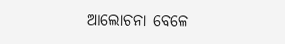ଆଲୋଚନା ବେଳେ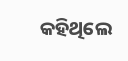କହିଥିଲେ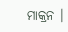ମାକ୍ରନ ।